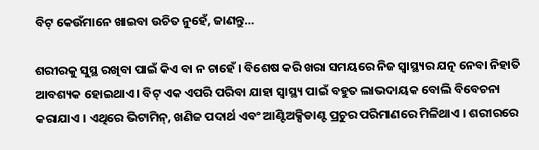ବିଟ୍ କେଉଁମାନେ ଖାଇବା ଉଚିତ ନୁହେଁ, ଜାଣନ୍ତୁ…

ଶରୀରକୁ ସୁସ୍ଥ ରଖିବା ପାଇଁ କିଏ ବା ନ ଚାହେଁ । ବିଶେଷ କରି ଖରା ସମୟରେ ନିଜ ସ୍ୱାସ୍ଥ୍ୟର ଯତ୍ନ ନେବା ନିହାତି ଆବଶ୍ୟକ ହୋଇଥାଏ । ବିଟ୍ ଏକ ଏପରି ପରିବା ଯାହା ସ୍ୱାସ୍ଥ୍ୟ ପାଇଁ ବହୁତ ଲାଭଦାୟକ ବୋଲି ବିବେଚନା କରାଯାଏ । ଏଥିରେ ଭିଟାମିନ୍, ଖଣିଜ ପଦାର୍ଥ ଏବଂ ଆଣ୍ଟିଅକ୍ସିଡାଣ୍ଟ ପ୍ରଚୁର ପରିମାଣରେ ମିଳିଥାଏ । ଶରୀରରେ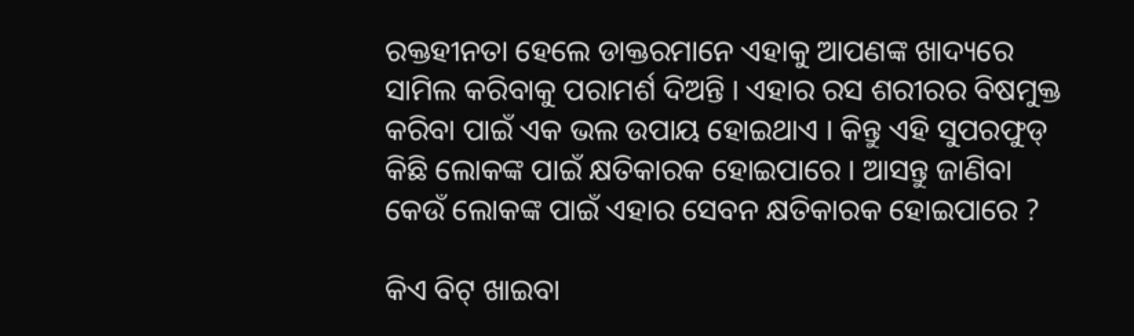ରକ୍ତହୀନତା ହେଲେ ଡାକ୍ତରମାନେ ଏହାକୁ ଆପଣଙ୍କ ଖାଦ୍ୟରେ ସାମିଲ କରିବାକୁ ପରାମର୍ଶ ଦିଅନ୍ତି । ଏହାର ରସ ଶରୀରର ବିଷମୁକ୍ତ କରିବା ପାଇଁ ଏକ ଭଲ ଉପାୟ ହୋଇଥାଏ । କିନ୍ତୁ ଏହି ସୁପରଫୁଡ୍ କିଛି ଲୋକଙ୍କ ପାଇଁ କ୍ଷତିକାରକ ହୋଇପାରେ । ଆସନ୍ତୁ ଜାଣିବା କେଉଁ ଲୋକଙ୍କ ପାଇଁ ଏହାର ସେବନ କ୍ଷତିକାରକ ହୋଇପାରେ ?

କିଏ ବିଟ୍ ଖାଇବା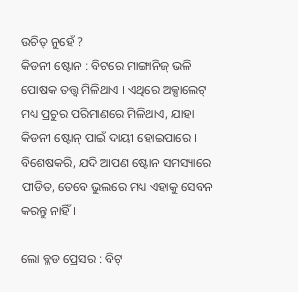ଉଚିତ୍ ନୁହେଁ ?
କିଡନୀ ଷ୍ଟୋନ : ବିଟରେ ମାଙ୍ଗାନିଜ୍ ଭଳି ପୋଷକ ତତ୍ତ୍ୱ ମିଳିଥାଏ । ଏଥିରେ ଅକ୍ସାଲେଟ୍ ମଧ୍ୟ ପ୍ରଚୁର ପରିମାଣରେ ମିଳିଥାଏ, ଯାହା କିଡନୀ ଷ୍ଟୋନ୍ ପାଇଁ ଦାୟୀ ହୋଇପାରେ । ବିଶେଷକରି, ଯଦି ଆପଣ ଷ୍ଟୋନ ସମସ୍ୟାରେ ପୀଡିତ, ତେବେ ଭୁଲରେ ମଧ୍ୟ ଏହାକୁ ସେବନ କରନ୍ତୁ ନାହିଁ ।

ଲୋ ବ୍ଳଡ ପ୍ରେସର : ବିଟ୍‌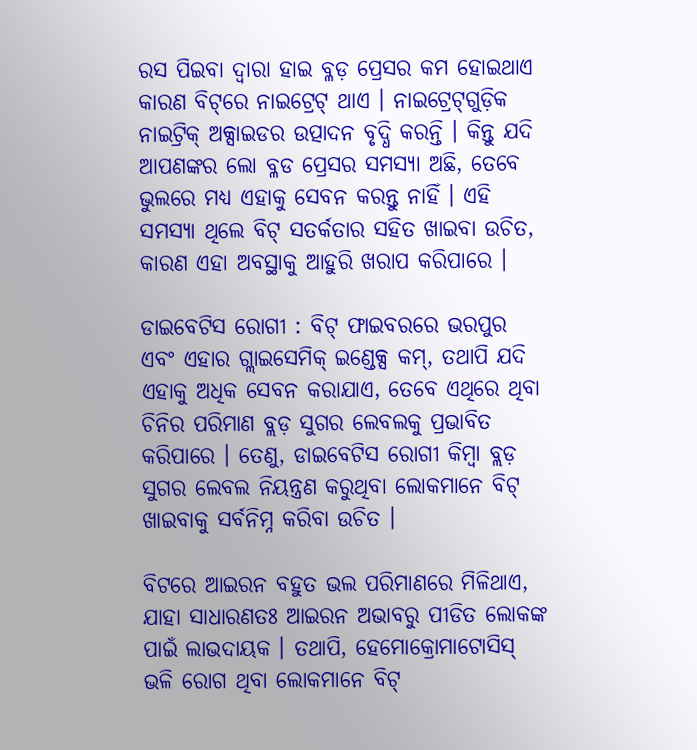ରସ ପିଇବା ଦ୍ୱାରା ହାଇ ବ୍ଳଡ଼ ପ୍ରେସର କମ ହୋଇଥାଏ କାରଣ ବିଟ୍‌ରେ ନାଇଟ୍ରେଟ୍ ଥାଏ । ନାଇଟ୍ରେଟ୍‌ଗୁଡ଼ିକ ନାଇଟ୍ରିକ୍ ଅକ୍ସାଇଡର ଉତ୍ପାଦନ ବୃଦ୍ଧି କରନ୍ତି । କିନ୍ତୁ ଯଦି ଆପଣଙ୍କର ଲୋ ବ୍ଳଡ ପ୍ରେସର ସମସ୍ୟା ଅଛି, ତେବେ ଭୁଲରେ ମଧ୍ୟ ଏହାକୁ ସେବନ କରନ୍ତୁ ନାହିଁ । ଏହି ସମସ୍ୟା ଥିଲେ ବିଟ୍ ସତର୍କତାର ସହିତ ଖାଇବା ଉଚିତ, କାରଣ ଏହା ଅବସ୍ଥାକୁ ଆହୁରି ଖରାପ କରିପାରେ ।

ଡାଇବେଟିସ ରୋଗୀ : ବିଟ୍ ଫାଇବରରେ ଭରପୁର ଏବଂ ଏହାର ଗ୍ଲାଇସେମିକ୍ ଇଣ୍ଡେକ୍ସ କମ୍, ତଥାପି ଯଦି ଏହାକୁ ଅଧିକ ସେବନ କରାଯାଏ, ତେବେ ଏଥିରେ ଥିବା ଚିନିର ପରିମାଣ ବ୍ଲଡ଼ ସୁଗର ଲେବଲକୁ ପ୍ରଭାବିତ କରିପାରେ । ତେଣୁ, ଡାଇବେଟିସ ରୋଗୀ କିମ୍ବା ବ୍ଲଡ଼ ସୁଗର ଲେବଲ ନିୟନ୍ତ୍ରଣ କରୁଥିବା ଲୋକମାନେ ବିଟ୍ ଖାଇବାକୁ ସର୍ବନିମ୍ନ କରିବା ଉଚିତ ।

ବିଟରେ ଆଇରନ ବହୁତ ଭଲ ପରିମାଣରେ ମିଳିଥାଏ, ଯାହା ସାଧାରଣତଃ ଆଇରନ ଅଭାବରୁ ପୀଡିତ ଲୋକଙ୍କ ପାଇଁ ଲାଭଦାୟକ । ତଥାପି, ହେମୋକ୍ରୋମାଟୋସିସ୍ ଭଳି ରୋଗ ଥିବା ଲୋକମାନେ ବିଟ୍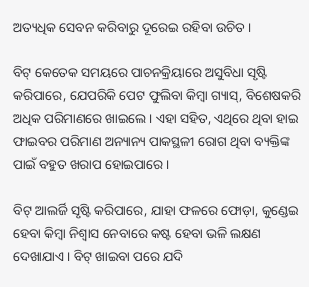ଅତ୍ୟଧିକ ସେବନ କରିବାରୁ ଦୂରେଇ ରହିବା ଉଚିତ ।

ବିଟ୍ କେତେକ ସମୟରେ ପାଚନକ୍ରିୟାରେ ଅସୁବିଧା ସୃଷ୍ଟି କରିପାରେ, ଯେପରିକି ପେଟ ଫୁଲିବା କିମ୍ବା ଗ୍ୟାସ୍, ବିଶେଷକରି ଅଧିକ ପରିମାଣରେ ଖାଇଲେ । ଏହା ସହିତ, ଏଥିରେ ଥିବା ହାଇ ଫାଇବର ପରିମାଣ ଅନ୍ୟାନ୍ୟ ପାକସ୍ଥଳୀ ରୋଗ ଥିବା ବ୍ୟକ୍ତିଙ୍କ ପାଇଁ ବହୁତ ଖରାପ ହୋଇପାରେ ।

ବିଟ୍ ଆଲର୍ଜି ସୃଷ୍ଟି କରିପାରେ, ଯାହା ଫଳରେ ଫୋଡ଼ା, କୁଣ୍ଡେଇ ହେବା କିମ୍ବା ନିଶ୍ୱାସ ନେବାରେ କଷ୍ଟ ହେବା ଭଳି ଲକ୍ଷଣ ଦେଖାଯାଏ । ବିଟ୍ ଖାଇବା ପରେ ଯଦି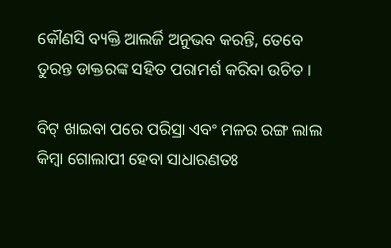କୌଣସି ବ୍ୟକ୍ତି ଆଲର୍ଜି ଅନୁଭବ କରନ୍ତି, ତେବେ ତୁରନ୍ତ ଡାକ୍ତରଙ୍କ ସହିତ ପରାମର୍ଶ କରିବା ଉଚିତ ।

ବିଟ୍ ଖାଇବା ପରେ ପରିସ୍ରା ଏବଂ ମଳର ରଙ୍ଗ ଲାଲ କିମ୍ବା ଗୋଲାପୀ ହେବା ସାଧାରଣତଃ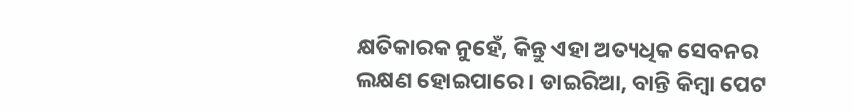କ୍ଷତିକାରକ ନୁହେଁ, କିନ୍ତୁ ଏହା ଅତ୍ୟଧିକ ସେବନର ଲକ୍ଷଣ ହୋଇପାରେ । ଡାଇରିଆ, ବାନ୍ତି କିମ୍ବା ପେଟ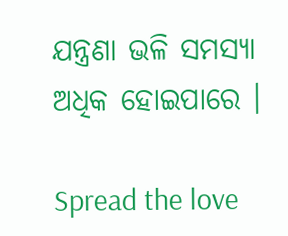ଯନ୍ତ୍ରଣା ଭଳି ସମସ୍ୟା ଅଧିକ ହୋଇପାରେ ।

Spread the love